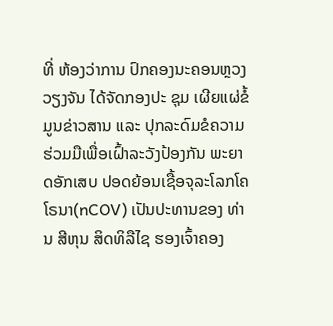ທີ່ ຫ້ອງວ່າການ ປົກຄອງນະຄອນຫຼວງວຽງຈັນ ໄດ້ຈັດກອງປະ ຊຸມ ເຜີຍແຜ່ຂໍ້ມູນຂ່າວສານ ແລະ ປຸກລະດົມຂໍຄວາມຮ່ວມມືເພື່ອເຝົ້າລະວັງປ້ອງກັນ ພະຍາດອັກເສບ ປອດຍ້ອນເຊື້ອຈຸລະໂລກໂຄໂຣນາ(nCOV) ເປັນປະທານຂອງ ທ່ານ ສີຫຸນ ສິດທິລືໄຊ ຮອງເຈົ້າຄອງ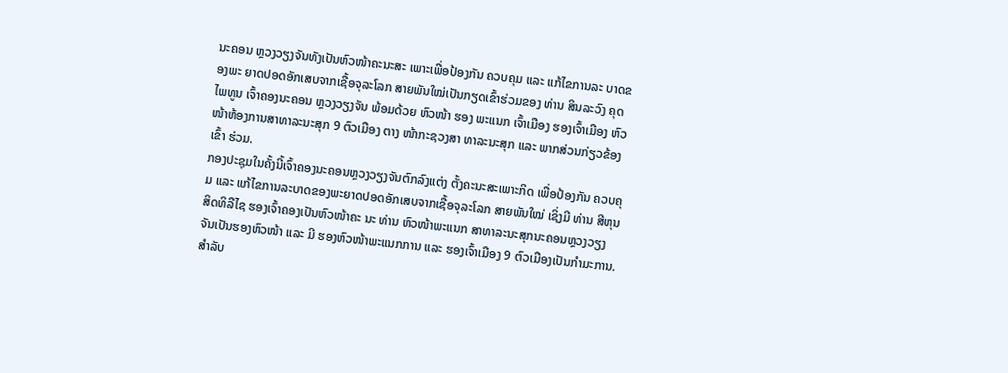ນະຄອນ ຫຼວງວຽງຈັນທັງເປັນຫົວໜ້າຄະນະສະ ເພາະເພື່ອປ້ອງກັນ ຄວບຄຸມ ແລະ ແກ້ໄຂການລະ ບາດຂອງພະ ຍາດປອດອັກເສບຈາກເຊື້ອຈຸລະໂລກ ສາຍພັນໃໝ່ເປັນກຽດເຂົ້າຮ່ວມຂອງ ທ່ານ ສິນລະວົງ ຄຸດໄພທູນ ເຈົ້າຄອງນະຄອນ ຫຼວງວຽງຈັນ ພ້ອມດ້ວຍ ຫົວໜ້າ ຮອງ ພະແນກ ເຈົ້າເມືອງ ຮອງເຈົ້າເມືອງ ຫົວໜ້າຫ້ອງການສາທາລະນະສຸກ 9 ຕົວເມືອງ ຕາງ ໜ້າກະຊວງສາ ທາລະນະສຸກ ແລະ ພາກສ່ວນກ່ຽວຂ້ອງເຂົ້າ ຮ່ວມ.
ກອງປະຊຸມໃນຄັ້ງນີ້ເຈົ້າຄອງນະຄອນຫຼວງວຽງຈັນຕົກລົງແຕ່ງ ຕັ້ງຄະນະສະເພາະກິດ ເພື່ອປ້ອງກັນ ຄວບຄຸມ ແລະ ແກ້ໄຂການລະບາດຂອງພະຍາດປອດອັກເສບຈາກເຊື້ອຈຸລະໂລກ ສາຍພັນໃໝ່ ເຊິ່ງມີ ທ່ານ ສີຫຸນ ສິດທິລືໄຊ ຮອງເຈົ້າຄອງເປັນຫົວໜ້າຄະ ນະ ທ່ານ ຫົວໜ້າພະແນກ ສາທາລະນະສຸກນະຄອນຫຼວງວຽງ ຈັນເປັນຮອງຫົວໜ້າ ແລະ ມີ ຮອງຫົວໜ້າພະແນກການ ແລະ ຮອງເຈົ້າເມືອງ 9 ຕົວເມືອງເປັນກຳມະການ.
ສຳລັບ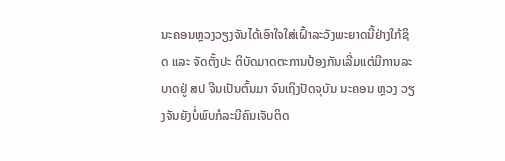ນະຄອນຫຼວງວຽງຈັນໄດ້ເອົາໃຈໃສ່ເຝົ້າລະວັງພະຍາດນີ້ຢ່າງໃກ້ຊິດ ແລະ ຈັດຕັ້ງປະ ຕິບັດມາດຕະການປ້ອງກັນເລີ່ມແຕ່ມີການລະບາດຢູ່ ສປ ຈີນເປັນຕົ້ນມາ ຈົນເຖິງປັດຈຸບັນ ນະຄອນ ຫຼວງ ວຽງຈັນຍັງບໍ່ພົບກໍລະນີຄົນເຈັບຕິດ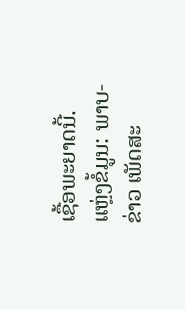ເຊື້ອພະຍາດນີ້.
ແຫຼ່ງຂໍ້ມູນ: ພາບ-ຂ່າວ ເພັດສະ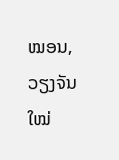ໝອນ, ວຽງຈັນໃໝ່